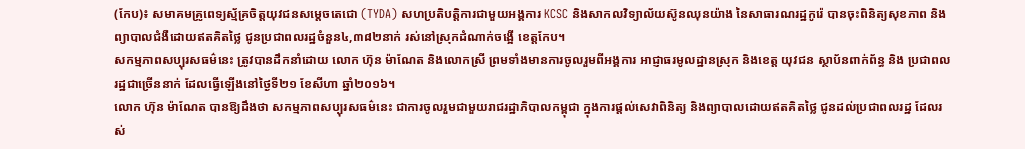(កែប)៖ សមាគមគ្រូពេទ្យស្ម័គ្រចិត្តយុវជនសម្តេចតេជោ (TYDA) សហប្រតិបត្តិការជាមួយអង្គការ KCSC និងសាកលវិទ្យាល័យស៊ូនឈុនយ៉ាង នៃសាធារណរដ្ឋកូរ៉េ បានចុះពិនិត្យសុខភាព និងព្យាបាលជំងឺដោយឥតគិតថ្លៃ ជូនប្រជាពលរដ្ឋចំនួន៤,៣៨២នាក់ រស់នៅស្រុកដំណាក់ចង្អើ ខេត្តកែប។
សកម្មភាពសប្បុរសធម៌នេះ ត្រូវបានដឹកនាំដោយ លោក ហ៊ុន ម៉ាណែត និងលោកស្រី ព្រមទាំងមានការចូលរួមពីអង្គការ អាជ្ញាធរមូលដ្ឋានស្រុក និងខេត្ត យុវជន ស្ថាប័នពាក់ព័ន្ធ និង ប្រជាពលរដ្ឋជាច្រើននាក់ ដែលធ្វើឡើងនៅថ្ងៃទី២១ ខែសីហា ឆ្នាំ២០១៦។
លោក ហ៊ុន ម៉ាណែត បានឱ្យដឹងថា សកម្មភាពសប្បុរសធម៌នេះ ជាការចូលរួមជាមួយរាជរដ្ឋាភិបាលកម្ពុជា ក្នុងការផ្តល់សេវាពិនិត្យ និងព្យាបាលដោយឥតគិតថ្លៃ ជូនដល់ប្រជាពលរដ្ឋ ដែលរស់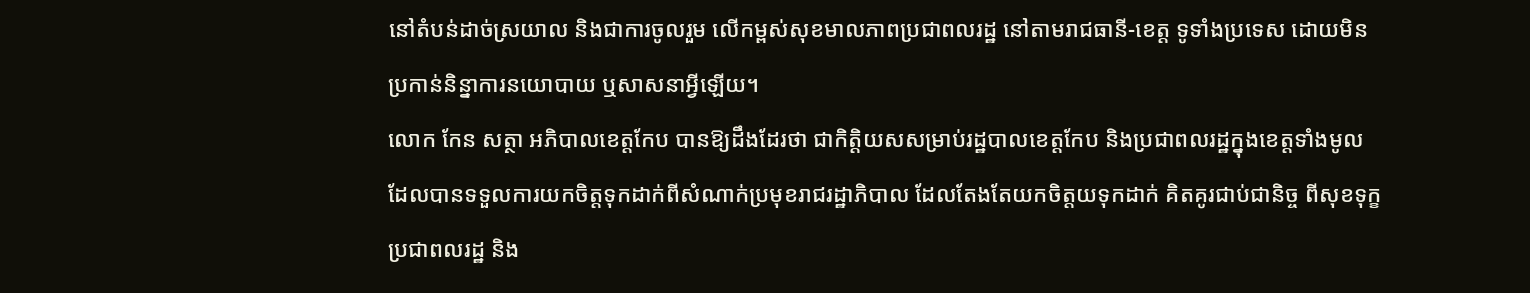នៅតំបន់ដាច់ស្រយាល និងជាការចូលរួម លើកម្ពស់សុខមាលភាពប្រជាពលរដ្ឋ នៅតាមរាជធានី-ខេត្ត ទូទាំងប្រទេស ដោយមិនប្រកាន់និន្នាការនយោបាយ ឬសាសនាអ្វីឡើយ។
លោក កែន សត្ថា អភិបាលខេត្តកែប បានឱ្យដឹងដែរថា ជាកិត្តិយសសម្រាប់រដ្ឋបាលខេត្តកែប និងប្រជាពលរដ្ឋក្នុងខេត្តទាំងមូល ដែលបានទទួលការយកចិត្តទុកដាក់ពីសំណាក់ប្រមុខរាជរដ្ឋាភិបាល ដែលតែងតែយកចិត្តយទុកដាក់ គិតគូរជាប់ជានិច្ច ពីសុខទុក្ខប្រជាពលរដ្ឋ និង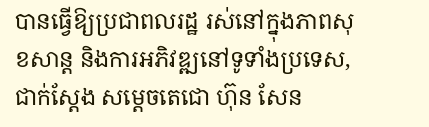បានធ្វើឱ្យប្រជាពលរដ្ឋ រស់នៅក្នុងភាពសុខសាន្ត និងការអភិវឌ្ឍនៅទូទាំងប្រទេស, ជាក់ស្ដែង សម្តេចតេជោ ហ៊ុន សែន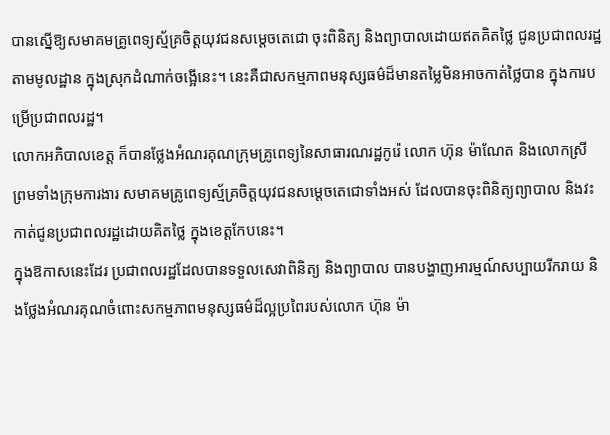បានស្នើឱ្យសមាគមគ្រូពេទ្យស្ម័គ្រចិត្តយុវជនសម្តេចតេជោ ចុះពិនិត្យ និងព្យាបាលដោយឥតគិតថ្លៃ ជូនប្រជាពលរដ្ឋតាមមូលដ្ឋាន ក្នុងស្រុកដំណាក់ចង្អើនេះ។ នេះគឺជាសកម្មភាពមនុស្សធម៌ដ៏មានតម្លៃមិនអាចកាត់ថ្លៃបាន ក្នុងការបម្រើប្រជាពលរដ្ឋ។
លោកអភិបាលខេត្ត ក៏បានថ្លែងអំណរគុណក្រុមគ្រូពេទ្យនៃសាធារណរដ្ឋកូរ៉េ លោក ហ៊ុន ម៉ាណែត និងលោកស្រី ព្រមទាំងក្រុមការងារ សមាគមគ្រូពេទ្យស្ម័គ្រចិត្តយុវជនសម្តេចតេជោទាំងអស់ ដែលបានចុះពិនិត្យព្យាបាល និងវះកាត់ជូនប្រជាពលរដ្ឋដោយគិតថ្លៃ ក្នុងខេត្តកែបនេះ។
ក្នុងឱកាសនេះដែរ ប្រជាពលរដ្ឋដែលបានទទួលសេវាពិនិត្យ និងព្យាបាល បានបង្ហាញអារម្មណ៍សប្បាយរីករាយ និងថ្លែងអំណរគុណចំពោះសកម្មភាពមនុស្សធម៌ដ៏ល្អប្រពៃរបស់លោក ហ៊ុន ម៉ា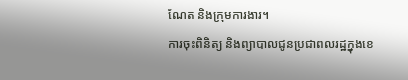ណែត និងក្រុមការងារ។
ការចុះពិនិត្យ និងព្យាបាលជូនប្រជាពលរដ្ឋក្នុងខេ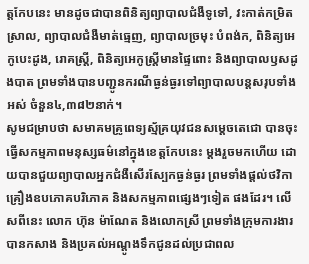ត្តកែបនេះ មានដូចជាបានពិនិត្យព្យាបាលជំងឺទូទៅ, វះកាត់កម្រិតស្រាល, ព្យាបាលជំងឺមាត់ធ្មេញ, ព្យាបាលច្រមុះ បំពង់ក, ពិនិត្យអេកូបេះដូង, រោគស្ត្រី, ពិនិត្យអេកូស្ត្រីមានផ្ទៃពោះ និងព្យាបាលឫសដូងបាត ព្រមទាំងបានបញ្ជូនករណីធ្ងន់ធ្ងរទៅព្យាបាលបន្តសរុបទាំងអស់ ចំនួន៤,៣៨២នាក់។
សូមជម្រាបថា សមាគមគ្រូពេទ្យស្ម័គ្រយុវជនសម្តេចតេជោ បានចុះធ្វើសកម្មភាពមនុស្សធម៌នៅក្នុងខេត្តកែបនេះ ម្ដងរួចមកហើយ ដោយបានជួយព្យាបាលអ្នកជំងឺសើរស្បែកធ្ងន់ធ្ងរ ព្រមទាំងផ្តល់ថវិកា គ្រឿងឧបភោគបរិភោគ និងសកម្មភាពផ្សេងៗទៀត ផងដែរ។ លើសពីនេះ លោក ហ៊ុន ម៉ាណែត និងលោកស្រី ព្រមទាំងក្រុមការងារ បានកសាង និងប្រគល់អណ្តូងទឹកជូនដល់ប្រជាពល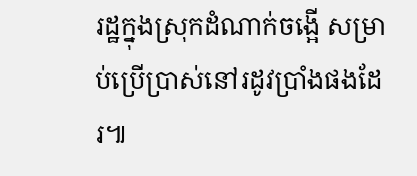រដ្ឋក្នុងស្រុកដំណាក់ចង្អើ សម្រាប់ប្រើប្រាស់នៅរដូវប្រាំងផងដែរ៕